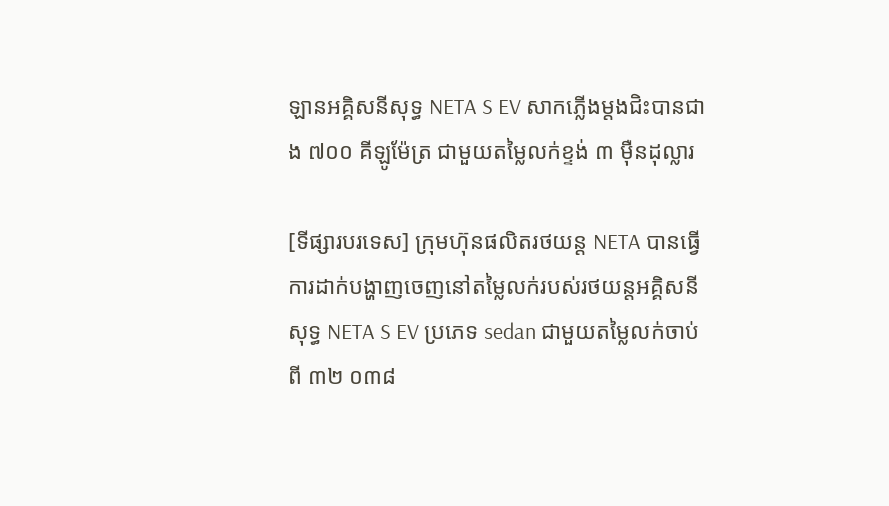ឡានអគ្គិសនីសុទ្ធ NETA S EV សាកភ្លើងម្តងជិះបានជាង ៧០០ គីឡូម៉ែត្រ ជាមួយតម្លៃលក់ខ្ទង់ ៣ មុឺនដុល្លារ

[ទីផ្សារបរទេស] ក្រុមហ៊ុនផលិតរថយន្ត NETA បានធ្វើការដាក់បង្ហាញចេញនៅតម្លៃលក់របស់រថយន្តអគ្គិសនីសុទ្ធ NETA S EV ប្រភេទ sedan ជាមួយតម្លៃលក់ចាប់ពី ៣២ ០៣៨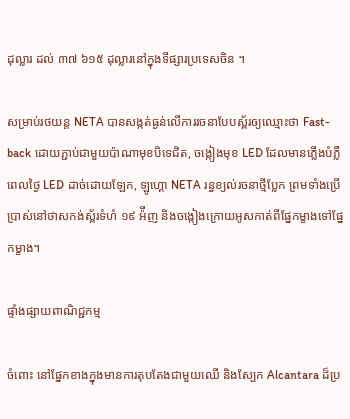ដុល្លារ ដល់ ៣៧ ៦១៥ ដុល្លារនៅក្នុងទីផ្សារប្រទេសចិន ។

សម្រាប់រថយន្ត NETA បានសង្កត់ធ្ងន់លើការរចនាបែបស្ព័រឲ្យឈ្មោះថា Fast-back ដោយភ្ជាប់ជាមួយប៉ាណាមុខបិទេជិត, ចង្កៀងមុខ LED ដែលមានភ្លើងបំភ្លឺពេលថ្ងៃ LED ដាច់ដោយឡែក, ឡូហ្គោ NETA រន្ធខ្យល់រចនាថ្មីប្លែក ព្រមទាំងប្រើប្រាស់នៅថាសកង់ស្ព័រទំហំ ១៩ អ៉ីញ និងចង្កៀងក្រោយអូសកាត់ពីផ្នែកម្ខាងទៅផ្នែកម្ខាង។

ផ្ទាំងផ្សាយពាណិជ្ជកម្ម

ចំពោះ នៅផ្នែកខាងក្នុងមានការតុបតែងជាមួយឈើ និងស្បែក Alcantara ដ៏ប្រ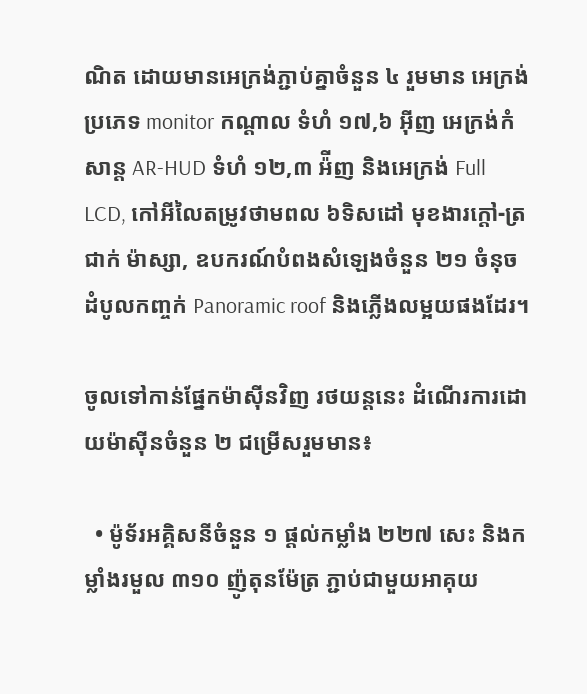ណិត ដោយមានអេក្រង់ភ្ជាប់គ្នាចំនួន ៤ រួមមាន អេក្រង់ប្រភេទ monitor កណ្តាល ទំហំ ១៧,៦ អ៊ីញ អេក្រង់កំសាន្ត AR-HUD ទំហំ ១២,៣ អ៉ីញ និងអេក្រង់ Full LCD, កៅអីលៃតម្រូវថាមពល ៦ទិសដៅ មុខងារក្តៅ-ត្រជាក់ ម៉ាស្សា, ឧបករណ៍បំពងសំឡេងចំនួន ២១ ចំនុច ដំបូលកញ្ចក់ Panoramic roof និងភ្លើងលម្អយផងដែរ។

ចូលទៅកាន់ផ្នែកម៉ាស៊ីនវិញ រថយន្តនេះ ដំណើរការដោយម៉ាស៊ីនចំនួន ២ ជម្រើសរួមមាន៖

  • ម៉ូទ័រអគ្គិសនីចំនួន ១ ផ្តល់កម្លាំង ២២៧ សេះ និងកម្លាំងរមួល ៣១០ ញ៉ូតុនម៉ែត្រ ភ្ជាប់ជាមួយអាគុយ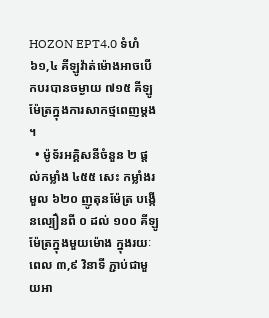HOZON EPT4.0 ទំហំ ៦១,៤ គីឡូវ៉ាត់ម៉ោងអាចបើកបរបានចម្ងាយ ៧១៥ គីឡូម៉ែត្រក្នុងការសាកថ្មពេញម្តង ។
  • ម៉ូទ័រអគ្គិសនីចំនួន ២ ផ្តល់កម្លាំង ៤៥៥ សេះ កម្លាំងរមួល ៦២០ ញូតុនម៉ែត្រ បង្កើនល្បឿនពី ០ ដល់ ១០០ គីឡូម៉ែត្រក្នុងមួយម៉ោង ក្នុងរយៈពេល ៣,៩ វិនាទី ភ្ជាប់ជាមួយអា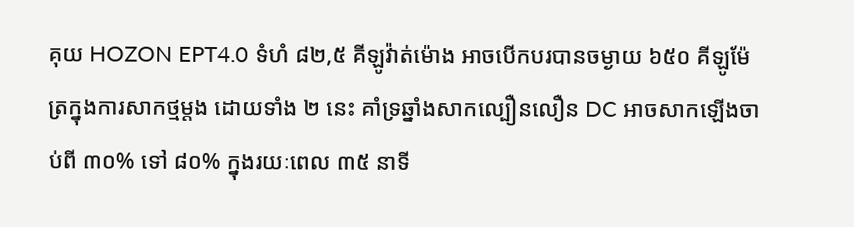គុយ HOZON EPT4.0 ទំហំ ៨២,៥ គីឡូវ៉ាត់ម៉ោង អាចបើកបរបានចម្ងាយ ៦៥០ គីឡូម៉ែត្រក្នុងការសាកថ្មម្តង ដោយទាំង ២ នេះ គាំទ្រឆ្នាំងសាកល្បឿនលឿន DC អាចសាកឡើងចាប់ពី ៣០% ទៅ ៨០% ក្នុងរយៈពេល ៣៥ នាទី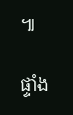៕

ផ្ទាំង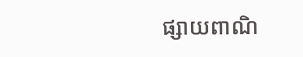ផ្សាយពាណិ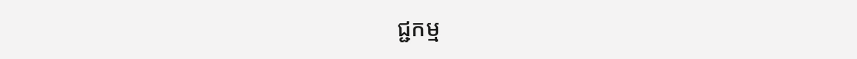ជ្ជកម្ម